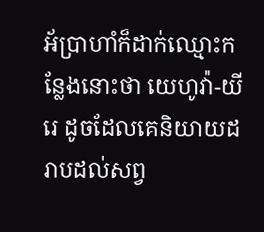អ័ប្រាហាំក៏ដាក់ឈ្មោះកន្លែងនោះថា យេហូវ៉ា-យីរេ ដូចដែលគេនិយាយដរាបដល់សព្វ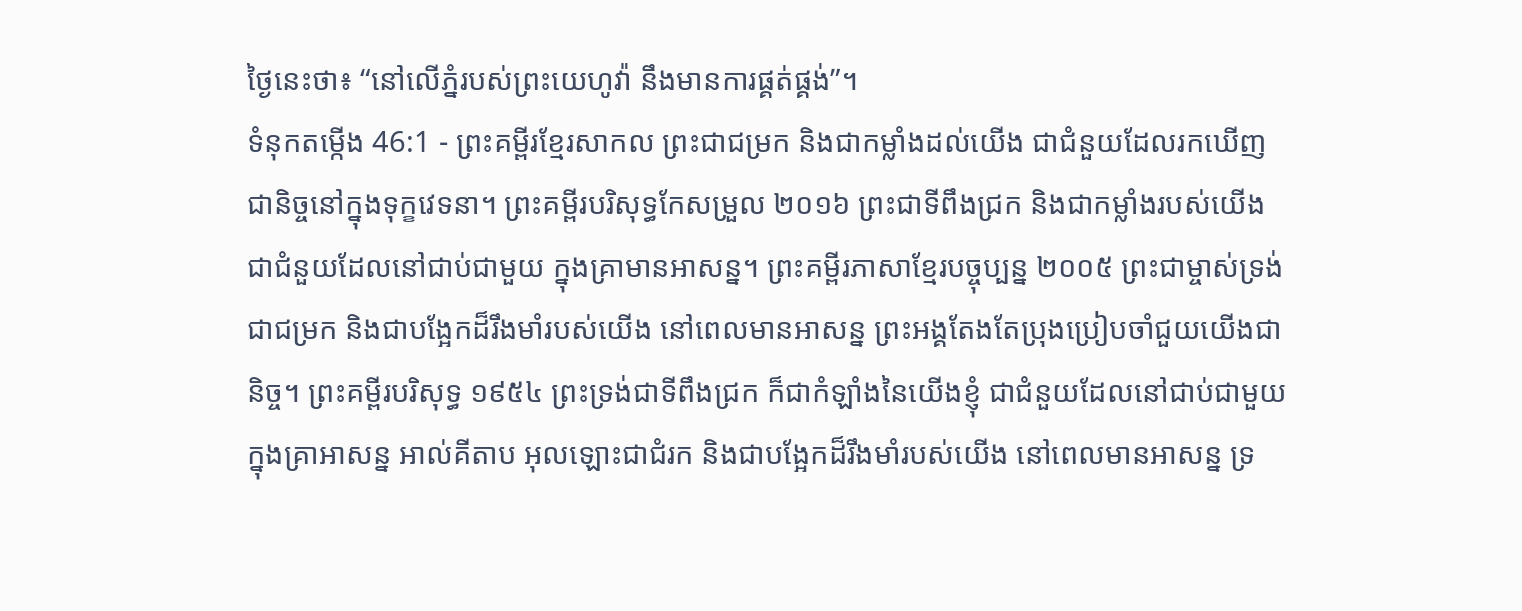ថ្ងៃនេះថា៖ “នៅលើភ្នំរបស់ព្រះយេហូវ៉ា នឹងមានការផ្គត់ផ្គង់”។
ទំនុកតម្កើង 46:1 - ព្រះគម្ពីរខ្មែរសាកល ព្រះជាជម្រក និងជាកម្លាំងដល់យើង ជាជំនួយដែលរកឃើញជានិច្ចនៅក្នុងទុក្ខវេទនា។ ព្រះគម្ពីរបរិសុទ្ធកែសម្រួល ២០១៦ ព្រះជាទីពឹងជ្រក និងជាកម្លាំងរបស់យើង ជាជំនួយដែលនៅជាប់ជាមួយ ក្នុងគ្រាមានអាសន្ន។ ព្រះគម្ពីរភាសាខ្មែរបច្ចុប្បន្ន ២០០៥ ព្រះជាម្ចាស់ទ្រង់ជាជម្រក និងជាបង្អែកដ៏រឹងមាំរបស់យើង នៅពេលមានអាសន្ន ព្រះអង្គតែងតែប្រុងប្រៀបចាំជួយយើងជានិច្ច។ ព្រះគម្ពីរបរិសុទ្ធ ១៩៥៤ ព្រះទ្រង់ជាទីពឹងជ្រក ក៏ជាកំឡាំងនៃយើងខ្ញុំ ជាជំនួយដែលនៅជាប់ជាមួយក្នុងគ្រាអាសន្ន អាល់គីតាប អុលឡោះជាជំរក និងជាបង្អែកដ៏រឹងមាំរបស់យើង នៅពេលមានអាសន្ន ទ្រ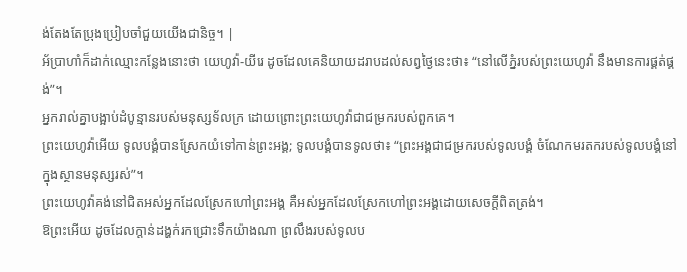ង់តែងតែប្រុងប្រៀបចាំជួយយើងជានិច្ច។ |
អ័ប្រាហាំក៏ដាក់ឈ្មោះកន្លែងនោះថា យេហូវ៉ា-យីរេ ដូចដែលគេនិយាយដរាបដល់សព្វថ្ងៃនេះថា៖ “នៅលើភ្នំរបស់ព្រះយេហូវ៉ា នឹងមានការផ្គត់ផ្គង់”។
អ្នករាល់គ្នាបង្អាប់ដំបូន្មានរបស់មនុស្សទ័លក្រ ដោយព្រោះព្រះយេហូវ៉ាជាជម្រករបស់ពួកគេ។
ព្រះយេហូវ៉ាអើយ ទូលបង្គំបានស្រែកយំទៅកាន់ព្រះអង្គ; ទូលបង្គំបានទូលថា៖ “ព្រះអង្គជាជម្រករបស់ទូលបង្គំ ចំណែកមរតករបស់ទូលបង្គំនៅក្នុងស្ថានមនុស្សរស់”។
ព្រះយេហូវ៉ាគង់នៅជិតអស់អ្នកដែលស្រែកហៅព្រះអង្គ គឺអស់អ្នកដែលស្រែកហៅព្រះអង្គដោយសេចក្ដីពិតត្រង់។
ឱព្រះអើយ ដូចដែលក្ដាន់ដង្ហក់រកជ្រោះទឹកយ៉ាងណា ព្រលឹងរបស់ទូលប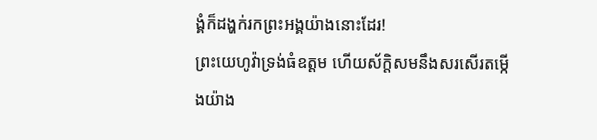ង្គំក៏ដង្ហក់រកព្រះអង្គយ៉ាងនោះដែរ!
ព្រះយេហូវ៉ាទ្រង់ធំឧត្ដម ហើយស័ក្ដិសមនឹងសរសើរតម្កើងយ៉ាង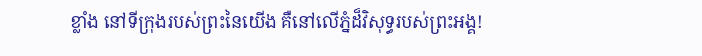ខ្លាំង នៅទីក្រុងរបស់ព្រះនៃយើង គឺនៅលើភ្នំដ៏វិសុទ្ធរបស់ព្រះអង្គ!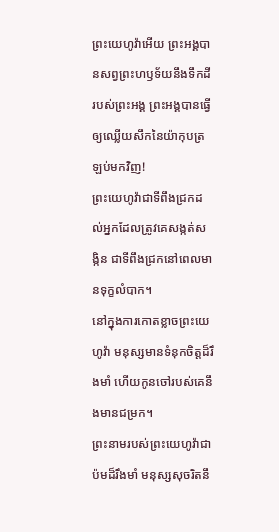ព្រះយេហូវ៉ាអើយ ព្រះអង្គបានសព្វព្រះហឫទ័យនឹងទឹកដីរបស់ព្រះអង្គ ព្រះអង្គបានធ្វើឲ្យឈ្លើយសឹកនៃយ៉ាកុបត្រឡប់មកវិញ!
ព្រះយេហូវ៉ាជាទីពឹងជ្រកដល់អ្នកដែលត្រូវគេសង្កត់សង្កិន ជាទីពឹងជ្រកនៅពេលមានទុក្ខលំបាក។
នៅក្នុងការកោតខ្លាចព្រះយេហូវ៉ា មនុស្សមានទំនុកចិត្តដ៏រឹងមាំ ហើយកូនចៅរបស់គេនឹងមានជម្រក។
ព្រះនាមរបស់ព្រះយេហូវ៉ាជាប៉មដ៏រឹងមាំ មនុស្សសុចរិតនឹ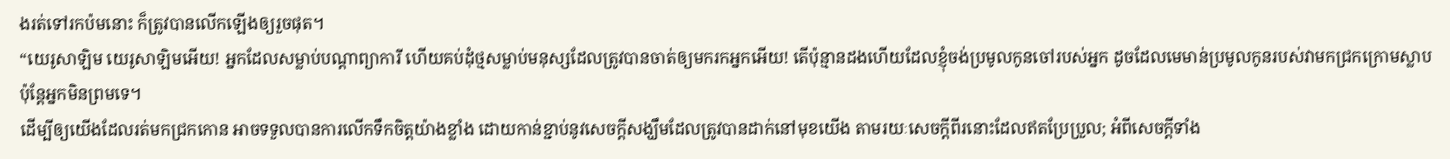ងរត់ទៅរកប៉មនោះ ក៏ត្រូវបានលើកឡើងឲ្យរួចផុត។
“យេរូសាឡិម យេរូសាឡិមអើយ! អ្នកដែលសម្លាប់បណ្ដាព្យាការី ហើយគប់ដុំថ្មសម្លាប់មនុស្សដែលត្រូវបានចាត់ឲ្យមករកអ្នកអើយ! តើប៉ុន្មានដងហើយដែលខ្ញុំចង់ប្រមូលកូនចៅរបស់អ្នក ដូចដែលមេមាន់ប្រមូលកូនរបស់វាមកជ្រកក្រោមស្លាប ប៉ុន្តែអ្នកមិនព្រមទេ។
ដើម្បីឲ្យយើងដែលរត់មកជ្រកកោន អាចទទួលបានការលើកទឹកចិត្តយ៉ាងខ្លាំង ដោយកាន់ខ្ជាប់នូវសេចក្ដីសង្ឃឹមដែលត្រូវបានដាក់នៅមុខយើង តាមរយៈសេចក្ដីពីរនោះដែលឥតប្រែប្រួល; អំពីសេចក្ដីទាំង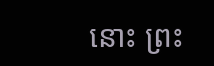នោះ ព្រះ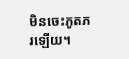មិនចេះភូតភរឡើយ។